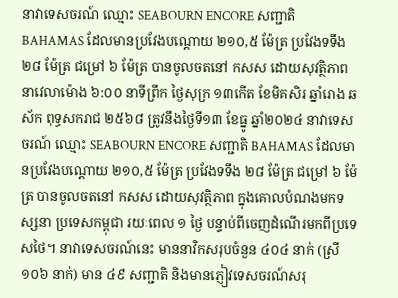នាវាទេសចរណ៍ ឈ្មោះ SEABOURN ENCORE សញ្ជាតិ BAHAMAS ដែលមានប្រវែងបណ្តោយ ២១០,៥ ម៉ែត្រ ប្រវែងទទឹង ២៨ ម៉ែត្រ ជម្រៅ ៦ ម៉ែត្រ បានចូលចតនៅ កសស ដោយសុវត្ថិភាព
នាវេលាម៉ោង ៦:០០ នាទីព្រឹក ថ្ងៃសុក្រ ១៣កើត ខែមិគសិរ ឆ្នាំរោង ឆស័ក ពុទ្ធសករាជ ២៥៦៨ ត្រូវនឹងថ្ងៃទី១៣ ខែធ្នូ ឆ្នាំ២០២៤ នាវាទេសចរណ៍ ឈ្មោះ SEABOURN ENCORE សញ្ជាតិ BAHAMAS ដែលមានប្រវែងបណ្តោយ ២១០,៥ ម៉ែត្រ ប្រវែងទទឹង ២៨ ម៉ែត្រ ជម្រៅ ៦ ម៉ែត្រ បានចូលចតនៅ កសស ដោយសុវត្ថិភាព ក្នុងគោលបំណងមកទស្សនា ប្រទេសកម្ពុជា រយៈពេល ១ ថ្ងៃ បន្ទាប់ពីចេញដំណើរមកពីប្រទេសថៃ។ នាវាទេសចរណ៍នេះ មាននាវិកសរុបចំនួន ៤០៤ នាក់ (ស្រី ១០៦ នាក់) មាន ៤៩ សញ្ជាតិ និងមានភ្ញៀវទេសចរណ៍សរុ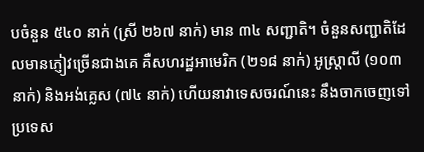បចំនួន ៥៤០ នាក់ (ស្រី ២៦៧ នាក់) មាន ៣៤ សញ្ជាតិ។ ចំនួនសញ្ជាតិដែលមានភ្ញៀវច្រើនជាងគេ គឺសហរដ្ឋអាមេរិក (២១៨ នាក់) អូស្រ្តាលី (១០៣ នាក់) និងអង់គ្លេស (៧៤ នាក់) ហើយនាវាទេសចរណ៍នេះ នឹងចាកចេញទៅប្រទេស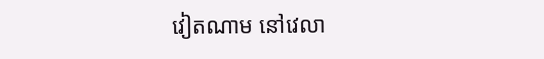វៀតណាម នៅវេលា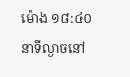ម៉ោង ១៨:៤០ នាទីល្ងាចនៅ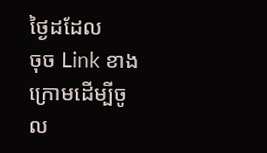ថ្ងៃដដែល
ចុច Link ខាងក្រោមដើម្បីចូល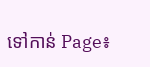ទៅកាន់ Page៖